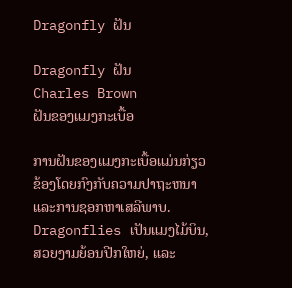Dragonfly ຝັນ

Dragonfly ຝັນ
Charles Brown
ຝັນຂອງແມງກະເບື້ອ

ການຝັນຂອງແມງກະເບື້ອແມ່ນກ່ຽວຂ້ອງໂດຍກົງກັບຄວາມປາຖະຫນາແລະການຊອກຫາເສລີພາບ. Dragonflies ເປັນແມງໄມ້ບິນ, ສວຍງາມຍ້ອນປີກໃຫຍ່, ແລະ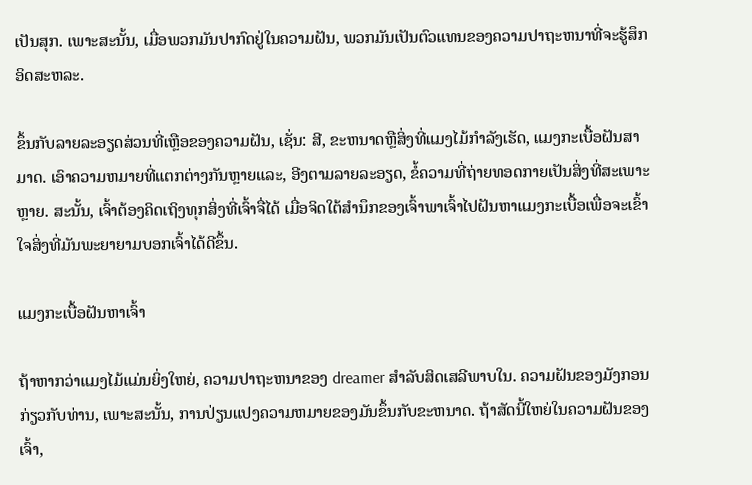ເປັນສຸກ. ເພາະສະນັ້ນ, ເມື່ອພວກມັນປາກົດຢູ່ໃນຄວາມຝັນ, ພວກມັນເປັນຕົວແທນຂອງຄວາມປາຖະຫນາທີ່ຈະຮູ້ສຶກອິດສະຫລະ.

ຂຶ້ນກັບລາຍລະອຽດສ່ວນທີ່ເຫຼືອຂອງຄວາມຝັນ, ເຊັ່ນ: ສີ, ຂະຫນາດຫຼືສິ່ງທີ່ແມງໄມ້ກໍາລັງເຮັດ, ແມງກະເບື້ອຝັນສາມາດ. ເອົາຄວາມຫມາຍທີ່ແຕກຕ່າງກັນຫຼາຍແລະ, ອີງຕາມລາຍລະອຽດ, ຂໍ້ຄວາມທີ່ຖ່າຍທອດກາຍເປັນສິ່ງທີ່ສະເພາະຫຼາຍ. ສະນັ້ນ, ເຈົ້າຕ້ອງຄິດເຖິງທຸກສິ່ງທີ່ເຈົ້າຈື່ໄດ້ ເມື່ອຈິດໃຕ້ສຳນຶກຂອງເຈົ້າພາເຈົ້າໄປຝັນຫາແມງກະເບື້ອເພື່ອຈະເຂົ້າໃຈສິ່ງທີ່ມັນພະຍາຍາມບອກເຈົ້າໄດ້ດີຂຶ້ນ.

ແມງກະເບື້ອຝັນຫາເຈົ້າ

ຖ້າຫາກວ່າແມງໄມ້ແມ່ນຍິ່ງໃຫຍ່, ຄວາມປາຖະຫນາຂອງ dreamer ສໍາລັບສິດເສລີພາບໃນ. ຄວາມຝັນຂອງມັງກອນກ່ຽວກັບທ່ານ, ເພາະສະນັ້ນ, ການປ່ຽນແປງຄວາມຫມາຍຂອງມັນຂຶ້ນກັບຂະຫນາດ. ຖ້າສັດນີ້ໃຫຍ່ໃນຄວາມຝັນຂອງເຈົ້າ,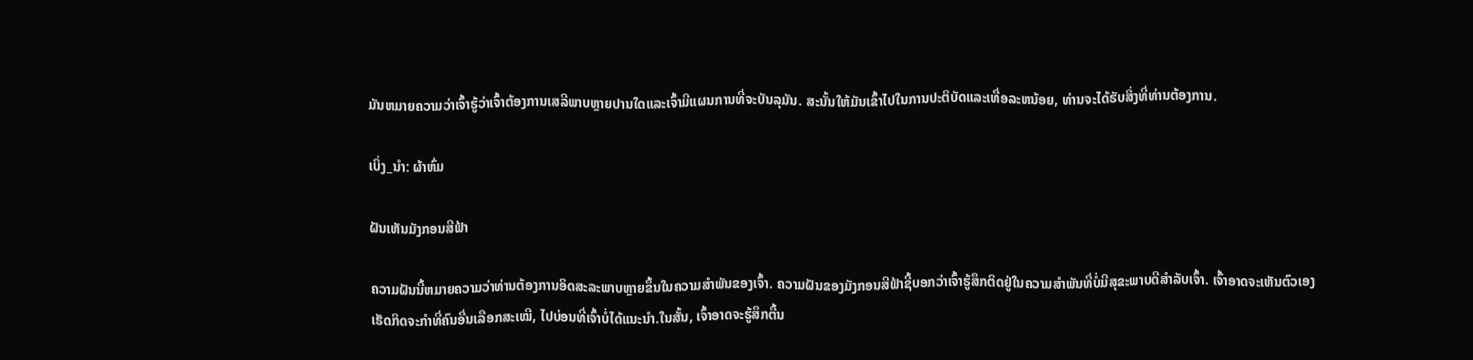ມັນຫມາຍຄວາມວ່າເຈົ້າຮູ້ວ່າເຈົ້າຕ້ອງການເສລີພາບຫຼາຍປານໃດແລະເຈົ້າມີແຜນການທີ່ຈະບັນລຸມັນ. ສະນັ້ນໃຫ້ມັນເຂົ້າໄປໃນການປະຕິບັດແລະເທື່ອລະຫນ້ອຍ, ທ່ານຈະໄດ້ຮັບສິ່ງທີ່ທ່ານຕ້ອງການ.

ເບິ່ງ_ນຳ: ຜ້າຫົ່ມ

ຝັນເຫັນມັງກອນສີຟ້າ

ຄວາມຝັນນີ້ຫມາຍຄວາມວ່າທ່ານຕ້ອງການອິດສະລະພາບຫຼາຍຂຶ້ນໃນຄວາມສໍາພັນຂອງເຈົ້າ. ຄວາມຝັນຂອງມັງກອນສີຟ້າຊີ້ບອກວ່າເຈົ້າຮູ້ສຶກຕິດຢູ່ໃນຄວາມສຳພັນທີ່ບໍ່ມີສຸຂະພາບດີສຳລັບເຈົ້າ. ເຈົ້າອາດຈະເຫັນຕົວເອງເຮັດກິດຈະກຳທີ່ຄົນອື່ນເລືອກສະເໝີ, ໄປບ່ອນທີ່ເຈົ້າບໍ່ໄດ້ແນະນຳ.ໃນສັ້ນ, ເຈົ້າອາດຈະຮູ້ສຶກຕື້ນ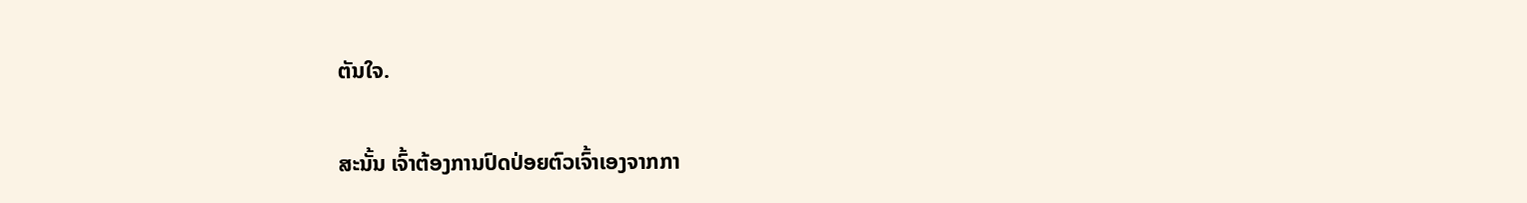ຕັນໃຈ.

ສະນັ້ນ ເຈົ້າຕ້ອງການປົດປ່ອຍຕົວເຈົ້າເອງຈາກກາ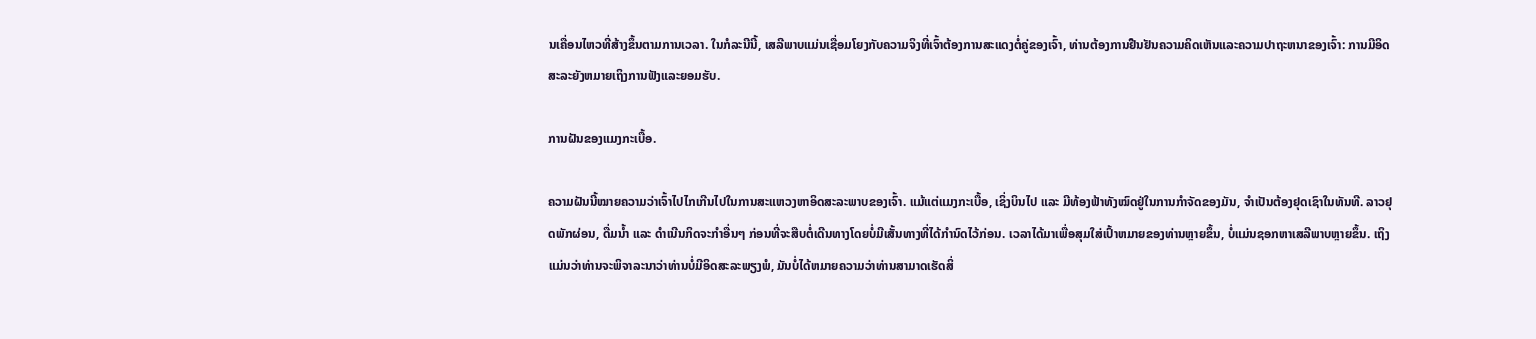ນເຄື່ອນໄຫວທີ່ສ້າງຂຶ້ນຕາມການເວລາ. ໃນກໍລະນີນີ້, ເສລີພາບແມ່ນເຊື່ອມໂຍງກັບຄວາມຈິງທີ່ເຈົ້າຕ້ອງການສະແດງຕໍ່ຄູ່ຂອງເຈົ້າ, ທ່ານຕ້ອງການຢືນຢັນຄວາມຄິດເຫັນແລະຄວາມປາຖະຫນາຂອງເຈົ້າ: ການມີອິດສະລະຍັງຫມາຍເຖິງການຟັງແລະຍອມຮັບ.

ການຝັນຂອງແມງກະເບື້ອ.

ຄວາມຝັນນີ້ໝາຍຄວາມວ່າເຈົ້າໄປໄກເກີນໄປໃນການສະແຫວງຫາອິດສະລະພາບຂອງເຈົ້າ. ແມ້ແຕ່ແມງກະເບື້ອ, ເຊິ່ງບິນໄປ ແລະ ມີທ້ອງຟ້າທັງໝົດຢູ່ໃນການກໍາຈັດຂອງມັນ, ຈໍາເປັນຕ້ອງຢຸດເຊົາໃນທັນທີ. ລາວຢຸດພັກຜ່ອນ, ດື່ມນໍ້າ ແລະ ດໍາເນີນກິດຈະກໍາອື່ນໆ ກ່ອນທີ່ຈະສືບຕໍ່ເດີນທາງໂດຍບໍ່ມີເສັ້ນທາງທີ່ໄດ້ກໍານົດໄວ້ກ່ອນ. ເວລາໄດ້ມາເພື່ອສຸມໃສ່ເປົ້າຫມາຍຂອງທ່ານຫຼາຍຂຶ້ນ, ບໍ່ແມ່ນຊອກຫາເສລີພາບຫຼາຍຂຶ້ນ. ເຖິງແມ່ນວ່າທ່ານຈະພິຈາລະນາວ່າທ່ານບໍ່ມີອິດສະລະພຽງພໍ, ມັນບໍ່ໄດ້ຫມາຍຄວາມວ່າທ່ານສາມາດເຮັດສິ່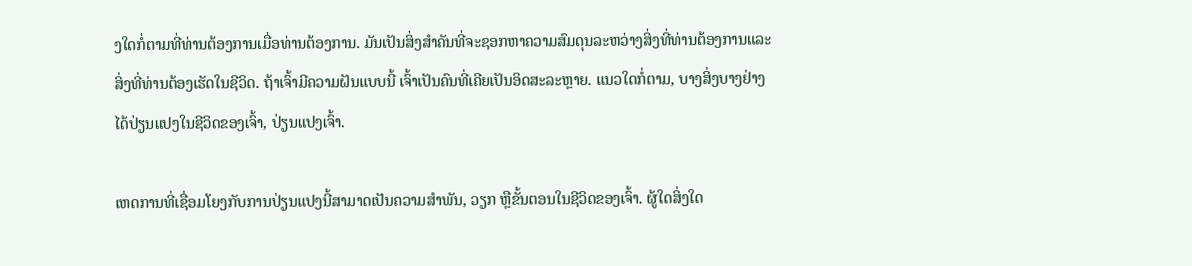ງໃດກໍ່ຕາມທີ່ທ່ານຕ້ອງການເມື່ອທ່ານຕ້ອງການ. ມັນເປັນສິ່ງສໍາຄັນທີ່ຈະຊອກຫາຄວາມສົມດຸນລະຫວ່າງສິ່ງທີ່ທ່ານຕ້ອງການແລະສິ່ງທີ່ທ່ານຕ້ອງເຮັດໃນຊີວິດ. ຖ້າເຈົ້າມີຄວາມຝັນແບບນີ້ ເຈົ້າເປັນຄົນທີ່ເຄີຍເປັນອິດສະລະຫຼາຍ. ແນວໃດກໍ່ຕາມ, ບາງສິ່ງບາງຢ່າງໄດ້ປ່ຽນແປງໃນຊີວິດຂອງເຈົ້າ, ປ່ຽນແປງເຈົ້າ.

ເຫດການທີ່ເຊື່ອມໂຍງກັບການປ່ຽນແປງນີ້ສາມາດເປັນຄວາມສໍາພັນ, ວຽກ ຫຼືຂັ້ນຕອນໃນຊີວິດຂອງເຈົ້າ. ຜູ້ໃດສິ່ງໃດ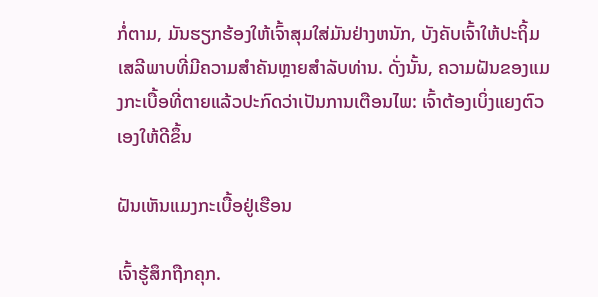ກໍ່ຕາມ, ມັນຮຽກຮ້ອງໃຫ້ເຈົ້າສຸມໃສ່ມັນຢ່າງຫນັກ, ບັງຄັບເຈົ້າໃຫ້ປະຖິ້ມເສລີພາບທີ່ມີຄວາມສໍາຄັນຫຼາຍສໍາລັບທ່ານ. ດັ່ງນັ້ນ, ຄວາມຝັນຂອງແມງກະເບື້ອທີ່ຕາຍແລ້ວປະກົດວ່າເປັນການເຕືອນໄພ: ເຈົ້າຕ້ອງເບິ່ງແຍງຕົວເອງໃຫ້ດີຂຶ້ນ

ຝັນເຫັນແມງກະເບື້ອຢູ່ເຮືອນ

ເຈົ້າຮູ້ສຶກຖືກຄຸກ.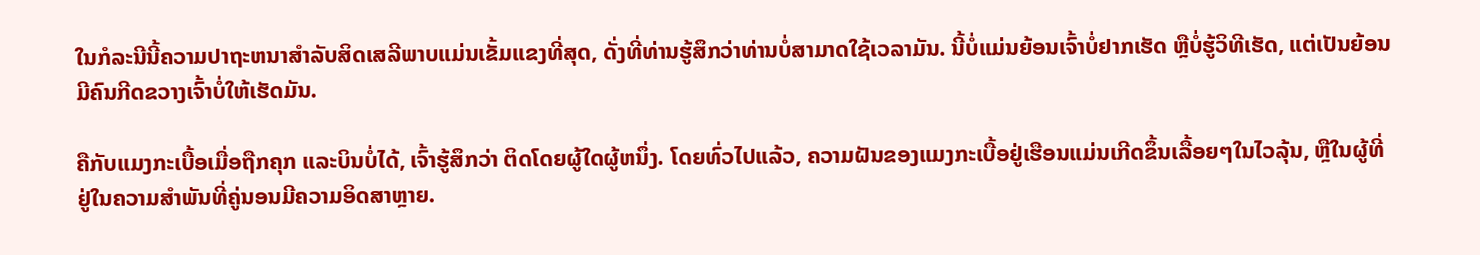ໃນກໍລະນີນີ້ຄວາມປາຖະຫນາສໍາລັບສິດເສລີພາບແມ່ນເຂັ້ມແຂງທີ່ສຸດ, ດັ່ງທີ່ທ່ານຮູ້ສຶກວ່າທ່ານບໍ່ສາມາດໃຊ້ເວລາມັນ. ນີ້ບໍ່ແມ່ນຍ້ອນເຈົ້າບໍ່ຢາກເຮັດ ຫຼືບໍ່ຮູ້ວິທີເຮັດ, ແຕ່ເປັນຍ້ອນມີຄົນກີດຂວາງເຈົ້າບໍ່ໃຫ້ເຮັດມັນ.

ຄືກັບແມງກະເບື້ອເມື່ອຖືກຄຸກ ແລະບິນບໍ່ໄດ້, ເຈົ້າຮູ້ສຶກວ່າ ຕິດໂດຍຜູ້ໃດຜູ້ຫນຶ່ງ. ໂດຍທົ່ວໄປແລ້ວ, ຄວາມຝັນຂອງແມງກະເບື້ອຢູ່ເຮືອນແມ່ນເກີດຂຶ້ນເລື້ອຍໆໃນໄວລຸ້ນ, ຫຼືໃນຜູ້ທີ່ຢູ່ໃນຄວາມສໍາພັນທີ່ຄູ່ນອນມີຄວາມອິດສາຫຼາຍ.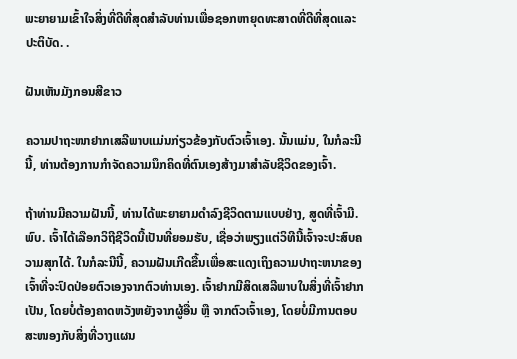ພະຍາຍາມເຂົ້າໃຈສິ່ງທີ່ດີທີ່ສຸດສໍາລັບທ່ານເພື່ອຊອກຫາຍຸດທະສາດທີ່ດີທີ່ສຸດແລະປະຕິບັດ. .

ຝັນເຫັນມັງກອນສີຂາວ

ຄວາມປາຖະໜາຢາກເສລີພາບແມ່ນກ່ຽວຂ້ອງກັບຕົວເຈົ້າເອງ. ນັ້ນແມ່ນ, ໃນກໍລະນີນີ້, ທ່ານຕ້ອງການກໍາຈັດຄວາມນຶກຄິດທີ່ຕົນເອງສ້າງມາສໍາລັບຊີວິດຂອງເຈົ້າ.

ຖ້າທ່ານມີຄວາມຝັນນີ້, ທ່ານໄດ້ພະຍາຍາມດໍາລົງຊີວິດຕາມແບບຢ່າງ, ສູດທີ່ເຈົ້າມີ. ພົບ. ເຈົ້າໄດ້ເລືອກວິຖີຊີວິດນີ້ເປັນທີ່ຍອມຮັບ, ເຊື່ອວ່າພຽງແຕ່ວິທີນີ້ເຈົ້າຈະປະສົບຄວາມສຸກໄດ້. ໃນກໍລະນີນີ້, ຄວາມຝັນເກີດຂື້ນເພື່ອສະແດງເຖິງຄວາມປາຖະຫນາຂອງເຈົ້າທີ່ຈະປົດປ່ອຍຕົວເອງຈາກຕົວທ່ານເອງ. ເຈົ້າຢາກມີສິດເສລີພາບໃນສິ່ງທີ່ເຈົ້າຢາກເປັນ, ໂດຍບໍ່ຕ້ອງຄາດຫວັງຫຍັງຈາກຜູ້ອື່ນ ຫຼື ຈາກຕົວເຈົ້າເອງ, ໂດຍບໍ່ມີການຕອບສະໜອງກັບສິ່ງທີ່ວາງແຜນ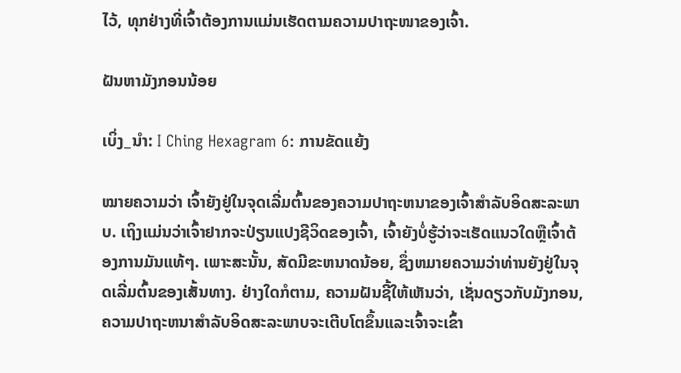ໄວ້, ທຸກຢ່າງທີ່ເຈົ້າຕ້ອງການແມ່ນເຮັດຕາມຄວາມປາຖະໜາຂອງເຈົ້າ.

ຝັນຫາມັງກອນນ້ອຍ

ເບິ່ງ_ນຳ: I Ching Hexagram 6: ການຂັດແຍ້ງ

ໝາຍຄວາມວ່າ ເຈົ້າຍັງຢູ່ໃນຈຸດເລີ່ມຕົ້ນຂອງຄວາມປາຖະຫນາຂອງເຈົ້າສໍາລັບອິດສະລະພາບ. ເຖິງແມ່ນວ່າເຈົ້າຢາກຈະປ່ຽນແປງຊີວິດຂອງເຈົ້າ, ເຈົ້າຍັງບໍ່ຮູ້ວ່າຈະເຮັດແນວໃດຫຼືເຈົ້າຕ້ອງການມັນແທ້ໆ. ເພາະສະນັ້ນ, ສັດມີຂະຫນາດນ້ອຍ, ຊຶ່ງຫມາຍຄວາມວ່າທ່ານຍັງຢູ່ໃນຈຸດເລີ່ມຕົ້ນຂອງເສັ້ນທາງ. ຢ່າງໃດກໍຕາມ, ຄວາມຝັນຊີ້ໃຫ້ເຫັນວ່າ, ເຊັ່ນດຽວກັບມັງກອນ, ຄວາມປາຖະຫນາສໍາລັບອິດສະລະພາບຈະເຕີບໂຕຂຶ້ນແລະເຈົ້າຈະເຂົ້າ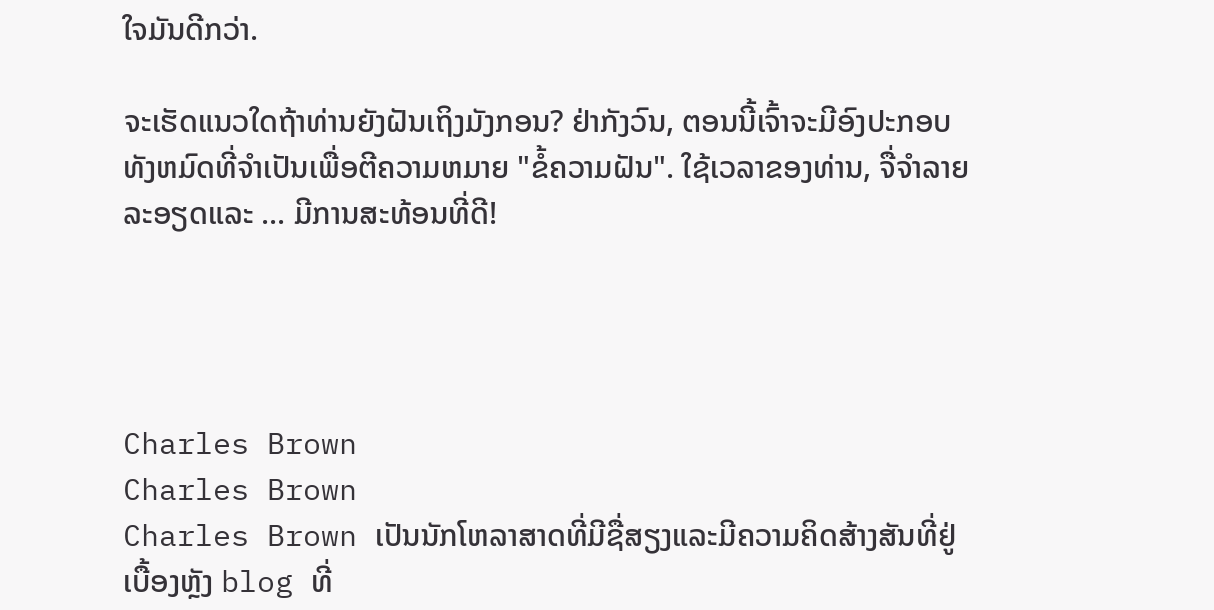ໃຈມັນດີກວ່າ.

ຈະເຮັດແນວໃດຖ້າທ່ານຍັງຝັນເຖິງມັງກອນ? ຢ່າກັງວົນ, ຕອນນີ້ເຈົ້າຈະມີອົງປະກອບທັງຫມົດທີ່ຈໍາເປັນເພື່ອຕີຄວາມຫມາຍ "ຂໍ້ຄວາມຝັນ". ໃຊ້ເວລາຂອງທ່ານ, ຈື່ຈໍາລາຍລະອຽດແລະ ... ມີການສະທ້ອນທີ່ດີ!




Charles Brown
Charles Brown
Charles Brown ເປັນນັກໂຫລາສາດທີ່ມີຊື່ສຽງແລະມີຄວາມຄິດສ້າງສັນທີ່ຢູ່ເບື້ອງຫຼັງ blog ທີ່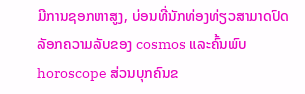ມີການຊອກຫາສູງ, ບ່ອນທີ່ນັກທ່ອງທ່ຽວສາມາດປົດລັອກຄວາມລັບຂອງ cosmos ແລະຄົ້ນພົບ horoscope ສ່ວນບຸກຄົນຂ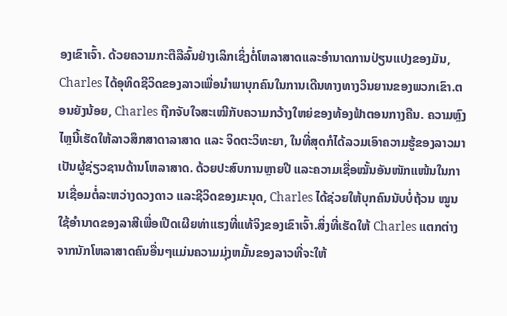ອງເຂົາເຈົ້າ. ດ້ວຍຄວາມກະຕືລືລົ້ນຢ່າງເລິກເຊິ່ງຕໍ່ໂຫລາສາດແລະອໍານາດການປ່ຽນແປງຂອງມັນ, Charles ໄດ້ອຸທິດຊີວິດຂອງລາວເພື່ອນໍາພາບຸກຄົນໃນການເດີນທາງທາງວິນຍານຂອງພວກເຂົາ.ຕອນຍັງນ້ອຍ, Charles ຖືກຈັບໃຈສະເໝີກັບຄວາມກວ້າງໃຫຍ່ຂອງທ້ອງຟ້າຕອນກາງຄືນ. ຄວາມຫຼົງໄຫຼນີ້ເຮັດໃຫ້ລາວສຶກສາດາລາສາດ ແລະ ຈິດຕະວິທະຍາ, ໃນທີ່ສຸດກໍໄດ້ລວມເອົາຄວາມຮູ້ຂອງລາວມາເປັນຜູ້ຊ່ຽວຊານດ້ານໂຫລາສາດ. ດ້ວຍປະສົບການຫຼາຍປີ ແລະຄວາມເຊື່ອໝັ້ນອັນໜັກແໜ້ນໃນການເຊື່ອມຕໍ່ລະຫວ່າງດວງດາວ ແລະຊີວິດຂອງມະນຸດ, Charles ໄດ້ຊ່ວຍໃຫ້ບຸກຄົນນັບບໍ່ຖ້ວນ ໝູນໃຊ້ອຳນາດຂອງລາສີເພື່ອເປີດເຜີຍທ່າແຮງທີ່ແທ້ຈິງຂອງເຂົາເຈົ້າ.ສິ່ງທີ່ເຮັດໃຫ້ Charles ແຕກຕ່າງຈາກນັກໂຫລາສາດຄົນອື່ນໆແມ່ນຄວາມມຸ່ງຫມັ້ນຂອງລາວທີ່ຈະໃຫ້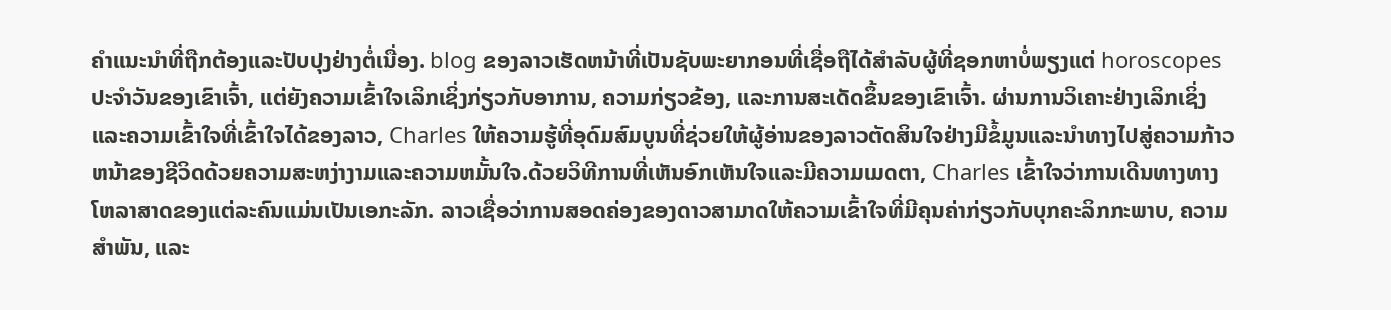ຄໍາແນະນໍາທີ່ຖືກຕ້ອງແລະປັບປຸງຢ່າງຕໍ່ເນື່ອງ. blog ຂອງລາວເຮັດຫນ້າທີ່ເປັນຊັບພະຍາກອນທີ່ເຊື່ອຖືໄດ້ສໍາລັບຜູ້ທີ່ຊອກຫາບໍ່ພຽງແຕ່ horoscopes ປະຈໍາວັນຂອງເຂົາເຈົ້າ, ແຕ່ຍັງຄວາມເຂົ້າໃຈເລິກເຊິ່ງກ່ຽວກັບອາການ, ຄວາມກ່ຽວຂ້ອງ, ແລະການສະເດັດຂຶ້ນຂອງເຂົາເຈົ້າ. ຜ່ານການວິເຄາະຢ່າງເລິກເຊິ່ງແລະຄວາມເຂົ້າໃຈທີ່ເຂົ້າໃຈໄດ້ຂອງລາວ, Charles ໃຫ້ຄວາມຮູ້ທີ່ອຸດົມສົມບູນທີ່ຊ່ວຍໃຫ້ຜູ້ອ່ານຂອງລາວຕັດສິນໃຈຢ່າງມີຂໍ້ມູນແລະນໍາທາງໄປສູ່ຄວາມກ້າວຫນ້າຂອງຊີວິດດ້ວຍຄວາມສະຫງ່າງາມແລະຄວາມຫມັ້ນໃຈ.ດ້ວຍວິທີການທີ່ເຫັນອົກເຫັນໃຈແລະມີຄວາມເມດຕາ, Charles ເຂົ້າໃຈວ່າການເດີນທາງທາງໂຫລາສາດຂອງແຕ່ລະຄົນແມ່ນເປັນເອກະລັກ. ລາວເຊື່ອວ່າການສອດຄ່ອງຂອງດາວສາມາດໃຫ້ຄວາມເຂົ້າໃຈທີ່ມີຄຸນຄ່າກ່ຽວກັບບຸກຄະລິກກະພາບ, ຄວາມສໍາພັນ, ແລະ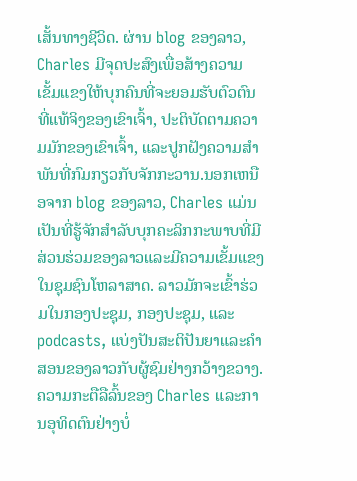ເສັ້ນທາງຊີວິດ. ຜ່ານ blog ຂອງລາວ, Charles ມີຈຸດປະສົງເພື່ອສ້າງຄວາມເຂັ້ມແຂງໃຫ້ບຸກຄົນທີ່ຈະຍອມຮັບຕົວຕົນທີ່ແທ້ຈິງຂອງເຂົາເຈົ້າ, ປະຕິບັດຕາມຄວາມມັກຂອງເຂົາເຈົ້າ, ແລະປູກຝັງຄວາມສໍາພັນທີ່ກົມກຽວກັບຈັກກະວານ.ນອກເຫນືອຈາກ blog ຂອງລາວ, Charles ແມ່ນເປັນທີ່ຮູ້ຈັກສໍາລັບບຸກຄະລິກກະພາບທີ່ມີສ່ວນຮ່ວມຂອງລາວແລະມີຄວາມເຂັ້ມແຂງໃນຊຸມຊົນໂຫລາສາດ. ລາວມັກຈະເຂົ້າຮ່ວມໃນກອງປະຊຸມ, ກອງປະຊຸມ, ແລະ podcasts, ແບ່ງປັນສະຕິປັນຍາແລະຄໍາສອນຂອງລາວກັບຜູ້ຊົມຢ່າງກວ້າງຂວາງ. ຄວາມກະຕືລືລົ້ນຂອງ Charles ແລະການອຸທິດຕົນຢ່າງບໍ່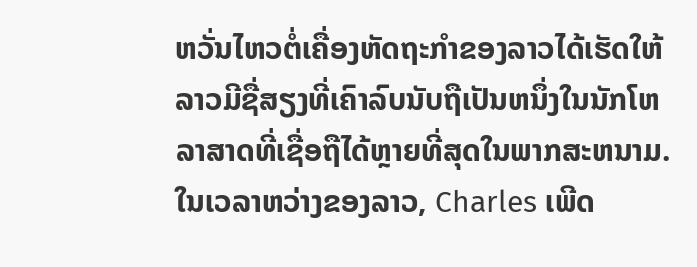ຫວັ່ນໄຫວຕໍ່ເຄື່ອງຫັດຖະກໍາຂອງລາວໄດ້ເຮັດໃຫ້ລາວມີຊື່ສຽງທີ່ເຄົາລົບນັບຖືເປັນຫນຶ່ງໃນນັກໂຫລາສາດທີ່ເຊື່ອຖືໄດ້ຫຼາຍທີ່ສຸດໃນພາກສະຫນາມ.ໃນເວລາຫວ່າງຂອງລາວ, Charles ເພີດ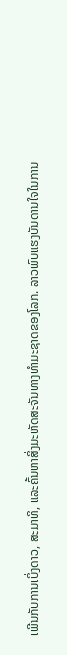ເພີນກັບການເບິ່ງດາວ, ສະມາທິ, ແລະຄົ້ນຫາສິ່ງມະຫັດສະຈັນທາງທໍາມະຊາດຂອງໂລກ. ລາວພົບແຮງບັນດານໃຈໃນການ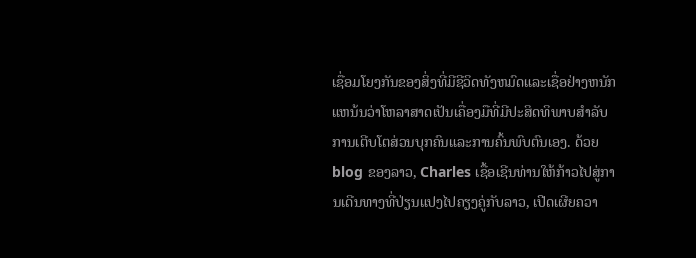ເຊື່ອມໂຍງກັນຂອງສິ່ງທີ່ມີຊີວິດທັງຫມົດແລະເຊື່ອຢ່າງຫນັກແຫນ້ນວ່າໂຫລາສາດເປັນເຄື່ອງມືທີ່ມີປະສິດທິພາບສໍາລັບການເຕີບໂຕສ່ວນບຸກຄົນແລະການຄົ້ນພົບຕົນເອງ. ດ້ວຍ blog ຂອງລາວ, Charles ເຊື້ອເຊີນທ່ານໃຫ້ກ້າວໄປສູ່ການເດີນທາງທີ່ປ່ຽນແປງໄປຄຽງຄູ່ກັບລາວ, ເປີດເຜີຍຄວາ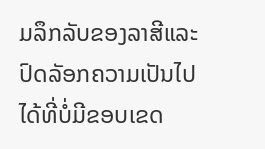ມລຶກລັບຂອງລາສີແລະປົດລັອກຄວາມເປັນໄປໄດ້ທີ່ບໍ່ມີຂອບເຂດ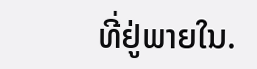ທີ່ຢູ່ພາຍໃນ.